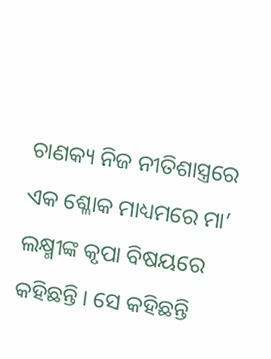ଚାଣକ୍ୟ ନିଜ ନୀତିଶାସ୍ତ୍ରରେ ଏକ ଶ୍ଳୋକ ମାଧ୍ୟମରେ ମା’ ଲକ୍ଷ୍ମୀଙ୍କ କୃପା ବିଷୟରେ କହିଛନ୍ତି । ସେ କହିଛନ୍ତି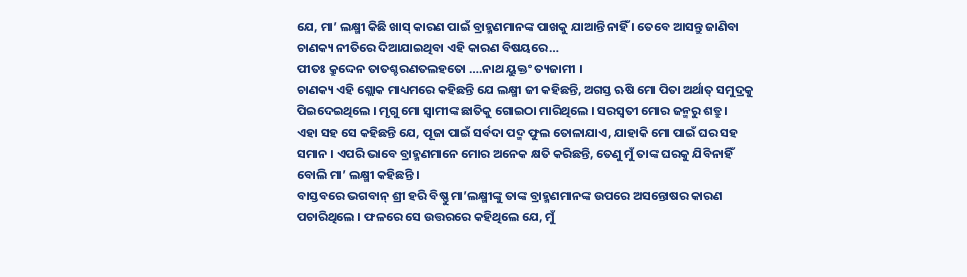ଯେ, ମା’ ଲକ୍ଷ୍ମୀ କିଛି ଖାସ୍ କାରଣ ପାଇଁ ବ୍ରାହ୍ମଣମାନଙ୍କ ପାଖକୁ ଯାଆନ୍ତି ନାହିଁ । ତେବେ ଆସନ୍ତୁ ଜାଣିବା ଚାଣକ୍ୟ ନୀତିରେ ଦିଆଯାଇଥିବା ଏହି କାରଣ ବିଷୟରେ…
ପୀତଃ କ୍ରୁଦ୍ଦେନ ତାତଶ୍ଚରଣତଲହତୋ ….ନାଥ ୟୁକ୍ତଂ ତ୍ୟଜାମୀ ।
ଚାଣକ୍ୟ ଏହି ଶ୍ଲୋକ ମାଧ୍ୟମରେ କହିଛନ୍ତି ଯେ ଲକ୍ଷ୍ମୀ ଜୀ କହିଛନ୍ତି, ଅଗସ୍ତ ଋଷି ମୋ ପିତା ଅର୍ଥାତ୍ ସମୁଦ୍ରକୁ ପିଇଦେଇଥିଲେ । ମୃଗୁ ମୋ ସ୍ୱାମୀଙ୍କ ଛାତିକୁ ଗୋଇଠା ମାରିଥିଲେ । ସରସ୍ୱତୀ ମୋର ଜନ୍ମରୁ ଶତ୍ରୁ ।
ଏହା ସହ ସେ କହିଛନ୍ତି ଯେ, ପୂଜା ପାଇଁ ସର୍ବଦା ପଦ୍ମ ଫୁଲ ତୋଳାଯାଏ, ଯାହାକି ମୋ ପାଇଁ ଘର ସହ ସମାନ । ଏପରି ଭାବେ ବ୍ରାହ୍ମଣମାନେ ମୋର ଅନେକ କ୍ଷତି କରିଛନ୍ତି, ତେଣୁ ମୁଁ ତାଙ୍କ ଘରକୁ ଯିବିନାହିଁ ବୋଲି ମା’ ଲକ୍ଷ୍ମୀ କହିଛନ୍ତି ।
ବାସ୍ତବରେ ଭଗବାନ୍ ଶ୍ରୀ ହରି ବିଷ୍ଣୁ ମା’ଲକ୍ଷ୍ମୀଙ୍କୁ ତାଙ୍କ ବ୍ରାହ୍ମଣମାନଙ୍କ ଉପରେ ଅସନ୍ତୋଷର କାରଣ ପଚାରିଥିଲେ । ଫଳରେ ସେ ଉତ୍ତରରେ କହିଥିଲେ ଯେ, ମୁଁ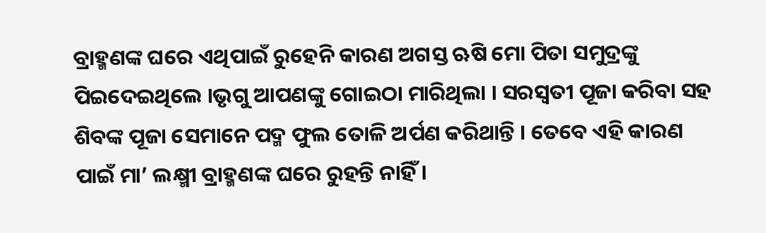ବ୍ରାହ୍ମଣଙ୍କ ଘରେ ଏଥିପାଇଁ ରୁହେନି କାରଣ ଅଗସ୍ତ ଋଷି ମୋ ପିତା ସମୁଦ୍ରଙ୍କୁ ପିଇଦେଇଥିଲେ ।ଭୃଗୁ ଆପଣଙ୍କୁ ଗୋଇଠା ମାରିଥିଲା । ସରସ୍ୱତୀ ପୂଜା କରିବା ସହ ଶିବଙ୍କ ପୂଜା ସେମାନେ ପଦ୍ମ ଫୁଲ ତୋଳି ଅର୍ପଣ କରିଥାନ୍ତି । ତେବେ ଏହି କାରଣ ପାଇଁ ମା’ ଲକ୍ଷ୍ମୀ ବ୍ରାହ୍ମଣଙ୍କ ଘରେ ରୁହନ୍ତି ନାହିଁ ।